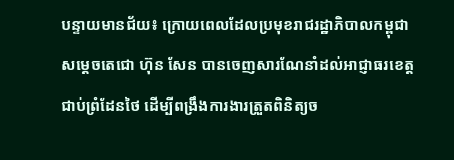បន្ទាយមានជ័យ៖ ក្រោយពេលដែលប្រមុខរាជរដ្ឋាភិបាលកម្ពុជា សម្តេចតេជោ ហ៊ុន សែន បានចេញសារណែនាំដល់អាជ្ញាធរខេត្តជាប់ព្រំដែនថៃ ដើម្បីពង្រឹងការងារត្រួតពិនិត្យច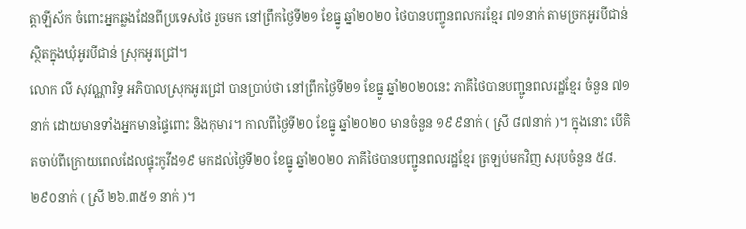ត្តាឡីស័ក ចំពោះអ្នកឆ្លងដែនពីប្រទេសថៃ រួចមក នៅព្រឹកថ្ងៃទី២១ ខែធ្នូ ឆ្នាំ២០២០ ថៃបានបញ្ចូនពលករខ្មែរ ៧១នាក់ តាមច្រកអូរបីជាន់ ស្ថិតក្នុងឃុំអូរបីជាន់ ស្រុកអូរជ្រៅ។
លោក លី សុវណ្ណារិទ្ធ អភិបាលស្រុកអូរជ្រៅ បានប្រាប់ថា នៅព្រឹកថ្ងៃទី២១ ខែធ្នូ ឆ្នាំ២០២០នេះ ភាគីថៃបានបញ្ជូនពលរដ្ឋខ្មែរ ចំនួន ៧១នាក់ ដោយមានទាំងអ្នកមានផ្ទៃពោះ និងកុមារ។ កាលពីថ្ងៃទី២០ ខែធ្នូ ឆ្នាំ២០២០ មានចំនួន ១៩៩នាក់ ( ស្រី ៨៧នាក់ )។ ក្នុងនោះ បើគិតចាប់ពីក្រោយពេលដែលផ្ទុះកូវីដ១៩ មកដល់ថ្ងៃទី២០ ខែធ្នូ ឆ្នាំ២០២០ ភាគីថៃបានបញ្ជូនពលរដ្ឋខ្មែរ ត្រឡប់មកវិញ សរុបចំនួន ៥៨.២៩០នាក់ ( ស្រី ២៦.៣៥១ នាក់ )។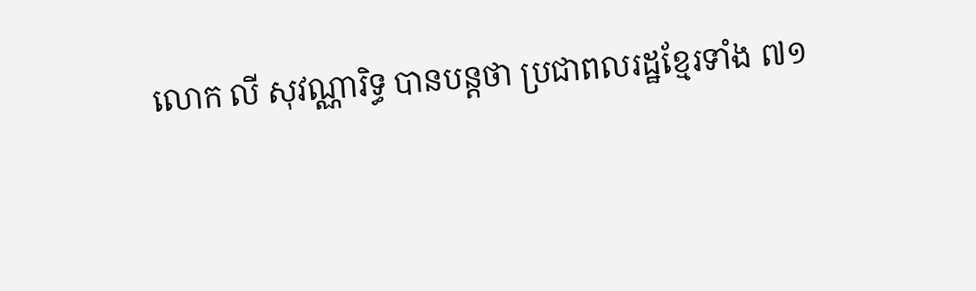លោក លី សុវណ្ណារិទ្ធ បានបន្តថា ប្រជាពលរដ្ឋខ្មែរទាំង ៧១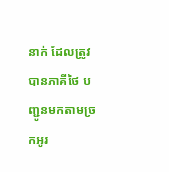នាក់ ដែលត្រូវបានភាគីថៃ បញ្ជូនមកតាមច្រកអូរ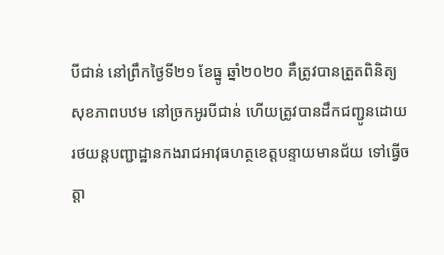បីជាន់ នៅព្រឹកថ្ងៃទី២១ ខែធ្នូ ឆ្នាំ២០២០ គឺត្រូវបានត្រួតពិនិត្យសុខភាពបឋម នៅច្រកអូរបីជាន់ ហើយត្រូវបានដឹកជញ្ជូនដោយរថយន្តបញ្ជាដ្ឋានកងរាជអាវុធហត្ថខេត្តបន្ទាយមានជ័យ ទៅធ្វើចត្តា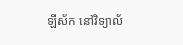ឡីស័ក នៅវិទ្យាល័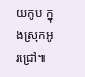យកូប ក្នុងស្រុកអូរជ្រៅ៕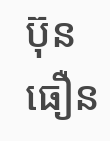ប៊ុន ធឿន